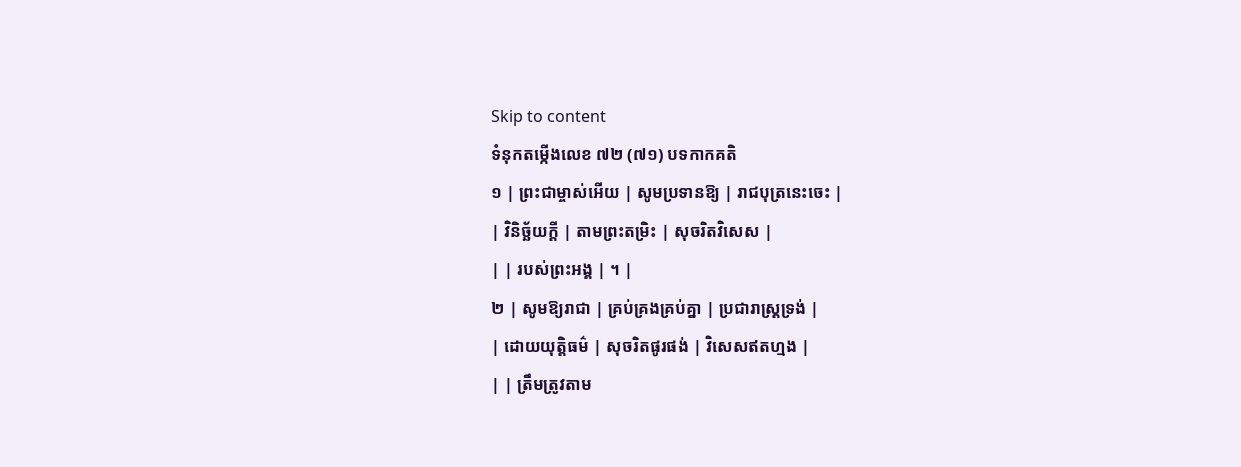Skip to content
ទំនុកតម្កើងលេខ ៧២ (៧១) បទកាកគតិ
១ | ព្រះជាម្ចាស់អើយ | សូមប្រទានឱ្យ | រាជបុត្រនេះចេះ |
| វិនិច្ឆ័យក្តី | តាមព្រះតម្រិះ | សុចរិតវិសេស |
| | របស់ព្រះអង្គ | ។ |
២ | សូមឱ្យរាជា | គ្រប់គ្រងគ្រប់គ្នា | ប្រជារាស្រ្តទ្រង់ |
| ដោយយុត្តិធម៌ | សុចរិតផូរផង់ | វិសេសឥតហ្មង |
| | ត្រឹមត្រូវតាម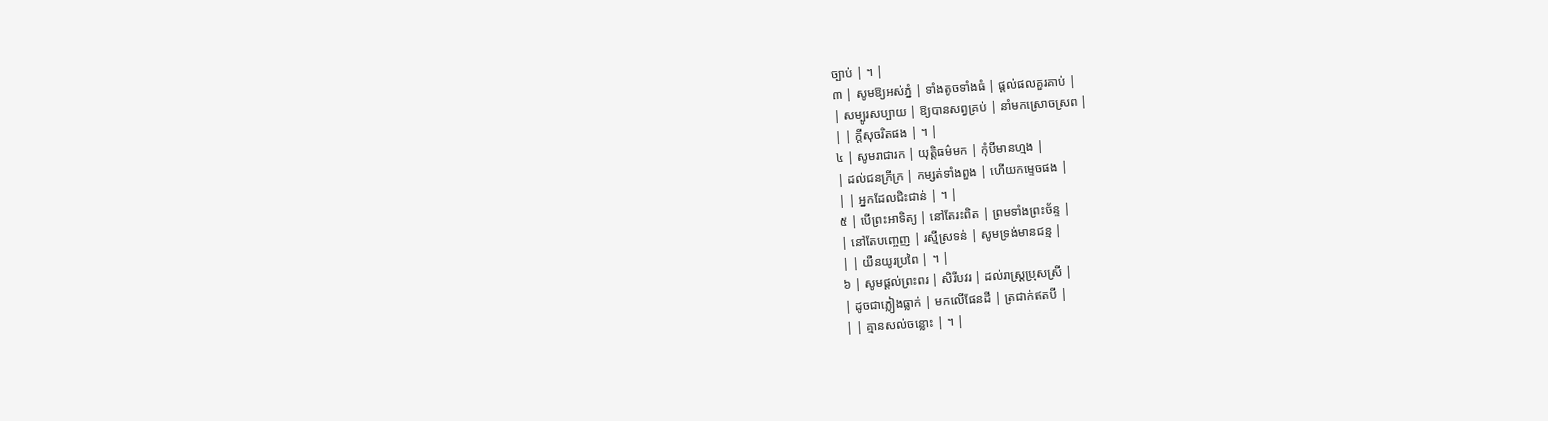ច្បាប់ | ។ |
៣ | សូមឱ្យអស់ភ្នំ | ទាំងតូចទាំងធំ | ផ្តល់ផលគួរគាប់ |
| សម្បូរសប្បាយ | ឱ្យបានសព្វគ្រប់ | នាំមកស្រោចស្រព |
| | ក្តីសុចរិតផង | ។ |
៤ | សូមរាជារក | យុត្តិធម៌មក | កុំបីមានហ្មង |
| ដល់ជនក្រីក្រ | កម្សត់ទាំងពួង | ហើយកម្ទេចផង |
| | អ្នកដែលជិះជាន់ | ។ |
៥ | បើព្រះអាទិត្យ | នៅតែរះពិត | ព្រមទាំងព្រះច័ន្ទ |
| នៅតែបញ្ចេញ | រស្មីស្រទន់ | សូមទ្រង់មានជន្ម |
| | យឺនយូរប្រពៃ | ។ |
៦ | សូមផ្តល់ព្រះពរ | សិរីបវរ | ដល់រាស្រ្តប្រុសស្រី |
| ដូចជាភ្លៀងធ្លាក់ | មកលើផែនដី | ត្រជាក់ឥតបី |
| | គ្មានសល់ចន្លោះ | ។ |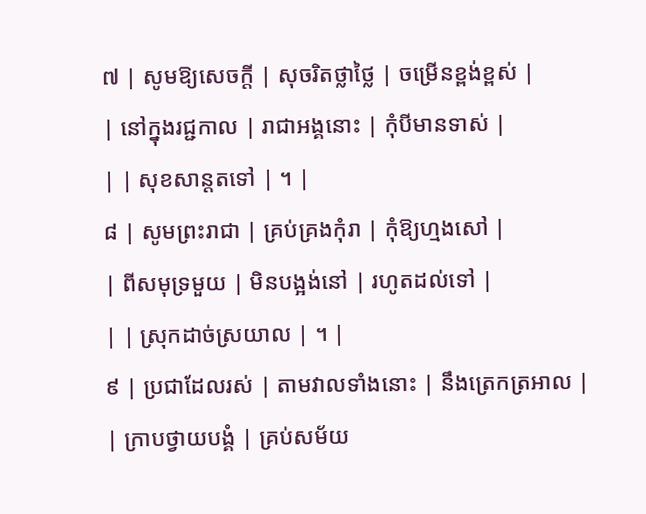៧ | សូមឱ្យសេចក្តី | សុចរិតថ្លាថ្លៃ | ចម្រើនខ្ពង់ខ្ពស់ |
| នៅក្នុងរជ្ជកាល | រាជាអង្គនោះ | កុំបីមានទាស់ |
| | សុខសាន្តតទៅ | ។ |
៨ | សូមព្រះរាជា | គ្រប់គ្រងកុំរា | កុំឱ្យហ្មងសៅ |
| ពីសមុទ្រមួយ | មិនបង្អង់នៅ | រហូតដល់ទៅ |
| | ស្រុកដាច់ស្រយាល | ។ |
៩ | ប្រជាដែលរស់ | តាមវាលទាំងនោះ | នឹងត្រេកត្រអាល |
| ក្រាបថ្វាយបង្គំ | គ្រប់សម័យ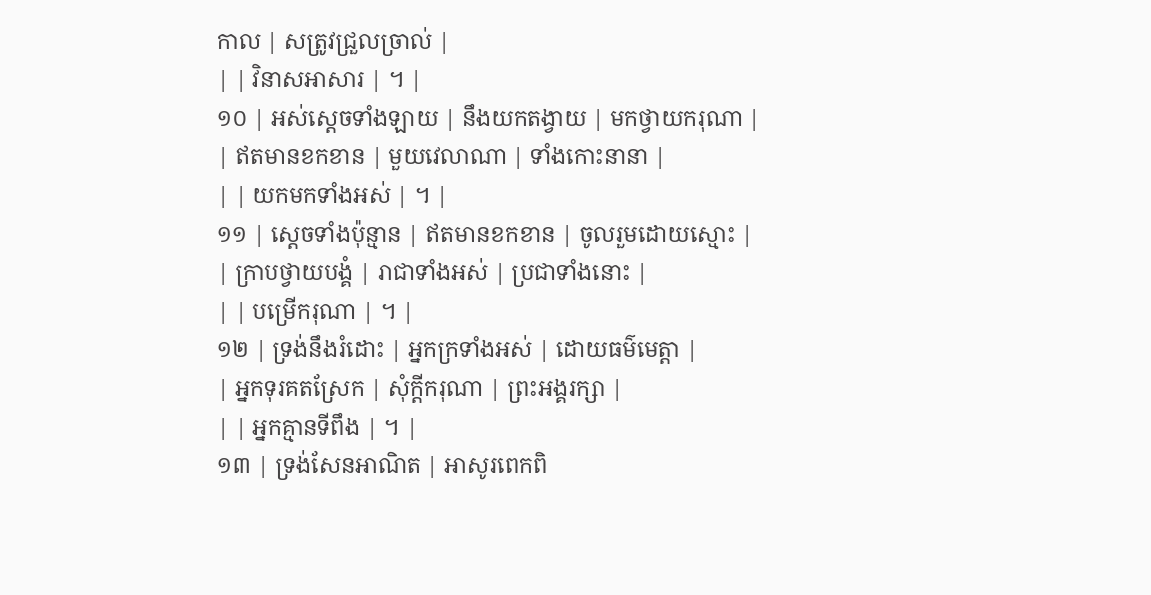កាល | សត្រូវជ្រួលច្រាល់ |
| | វិនាសអាសារ | ។ |
១០ | អស់ស្តេចទាំងឡាយ | នឹងយកតង្វាយ | មកថ្វាយករុណា |
| ឥតមានខកខាន | មួយវេលាណា | ទាំងកោះនានា |
| | យកមកទាំងអស់ | ។ |
១១ | ស្តេចទាំងប៉ុន្មាន | ឥតមានខកខាន | ចូលរួមដោយស្មោះ |
| ក្រាបថ្វាយបង្គំ | រាជាទាំងអស់ | ប្រជាទាំងនោះ |
| | បម្រើករុណា | ។ |
១២ | ទ្រង់នឹងរំដោះ | អ្នកក្រទាំងអស់ | ដោយធម៌មេត្តា |
| អ្នកទុរគតស្រែក | សុំក្តីករុណា | ព្រះអង្គរក្សា |
| | អ្នកគ្មានទីពឹង | ។ |
១៣ | ទ្រង់សែនអាណិត | អាសូរពេកពិ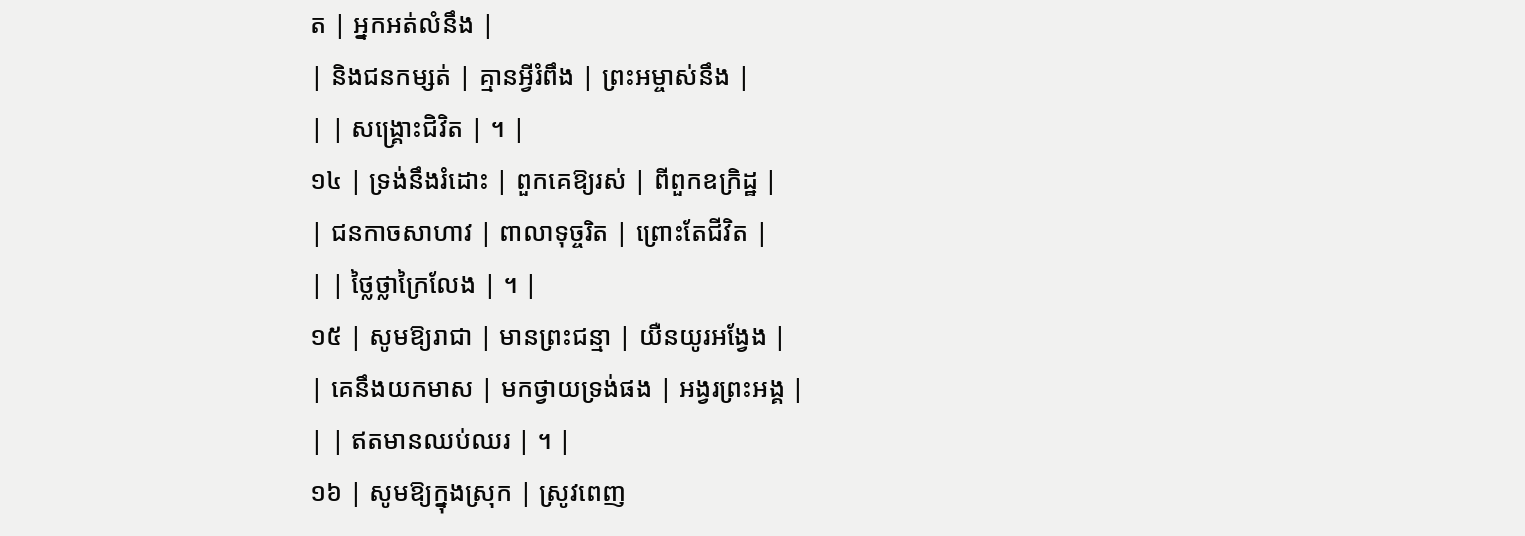ត | អ្នកអត់លំនឹង |
| និងជនកម្សត់ | គ្មានអ្វីរំពឹង | ព្រះអម្ចាស់នឹង |
| | សង្គ្រោះជិវិត | ។ |
១៤ | ទ្រង់នឹងរំដោះ | ពួកគេឱ្យរស់ | ពីពួកឧក្រិដ្ឋ |
| ជនកាចសាហាវ | ពាលាទុច្ចរិត | ព្រោះតែជីវិត |
| | ថ្លៃថ្លាក្រៃលែង | ។ |
១៥ | សូមឱ្យរាជា | មានព្រះជន្មា | យឺនយូរអង្វែង |
| គេនឹងយកមាស | មកថ្វាយទ្រង់ផង | អង្វរព្រះអង្គ |
| | ឥតមានឈប់ឈរ | ។ |
១៦ | សូមឱ្យក្នុងស្រុក | ស្រូវពេញ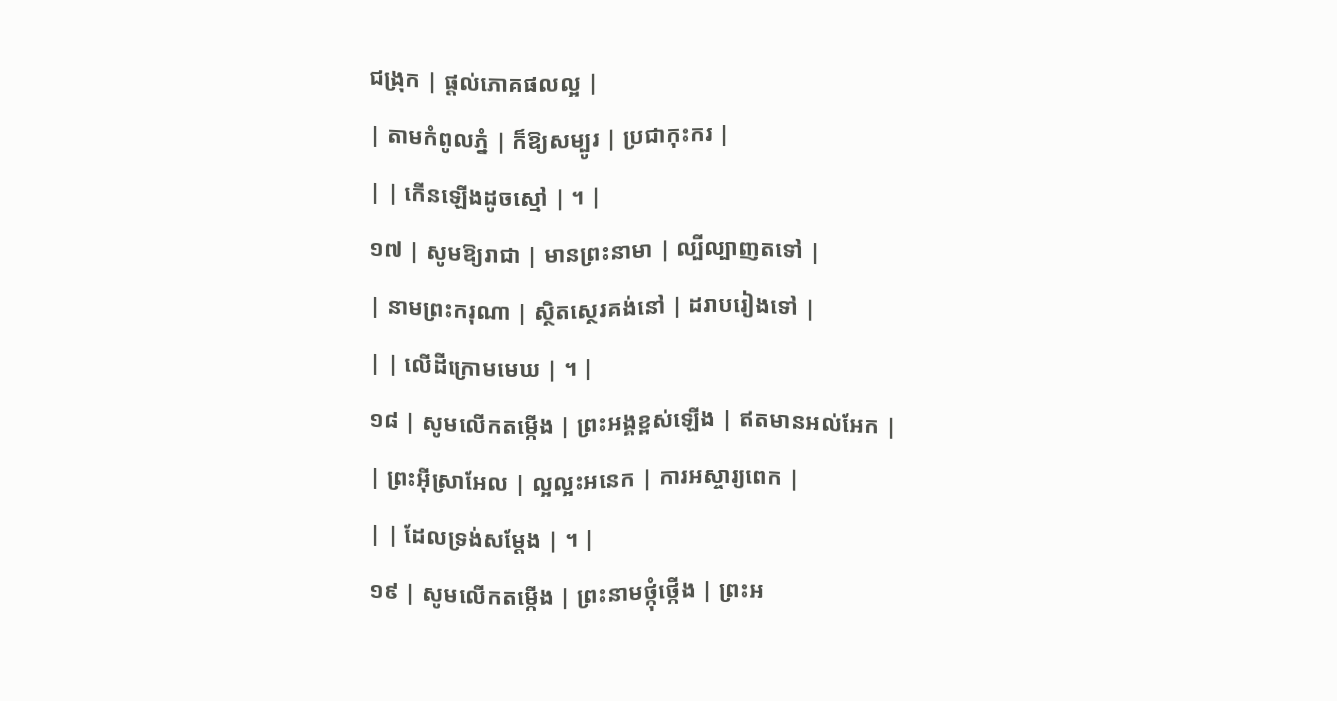ជង្រុក | ផ្តល់ភោគផលល្អ |
| តាមកំពូលភ្នំ | ក៏ឱ្យសម្បូរ | ប្រជាកុះករ |
| | កើនឡើងដូចស្មៅ | ។ |
១៧ | សូមឱ្យរាជា | មានព្រះនាមា | ល្បីល្បាញតទៅ |
| នាមព្រះករុណា | ស្ថិតស្ថេរគង់នៅ | ដរាបរៀងទៅ |
| | លើដីក្រោមមេឃ | ។ |
១៨ | សូមលើកតម្កើង | ព្រះអង្គខ្ពស់ឡើង | ឥតមានអល់អែក |
| ព្រះអ៊ីស្រាអែល | ល្អល្អះអនេក | ការអស្ចារ្យពេក |
| | ដែលទ្រង់សម្តែង | ។ |
១៩ | សូមលើកតម្កើង | ព្រះនាមថ្កុំថ្កើង | ព្រះអ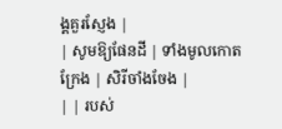ង្គគួរស្ញែង |
| សូមឱ្យផែនដី | ទាំងមូលកោតក្រែង | សិរីចាំងចែង |
| | របស់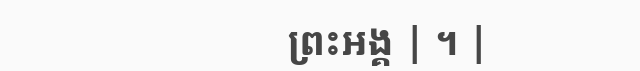ព្រះអង្គ | ។ |